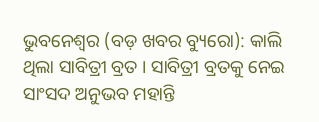ଭୁବନେଶ୍ୱର (ବଡ଼ ଖବର ବ୍ୟୁରୋ): କାଲି ଥିଲା ସାବିତ୍ରୀ ବ୍ରତ । ସାବିତ୍ରୀ ବ୍ରତକୁ ନେଇ ସାଂସଦ ଅନୁଭବ ମହାନ୍ତି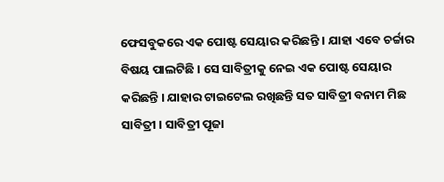ଫେସବୁକରେ ଏକ ପୋଷ୍ଟ ସେୟାର କରିଛନ୍ତି । ଯାହା ଏବେ ଚର୍ଚ୍ଚାର ବିଷୟ ପାଲଟିଛି । ସେ ସାବିତ୍ରୀକୁ ନେଇ ଏକ ପୋଷ୍ଟ ସେୟାର କରିଛନ୍ତି । ଯାହାର ଟାଇଟେଲ ରଖିଛନ୍ତି ସତ ସାବିତ୍ରୀ ବନାମ ମିଛ ସାବିତ୍ରୀ । ସାବିତ୍ରୀ ପୂଜା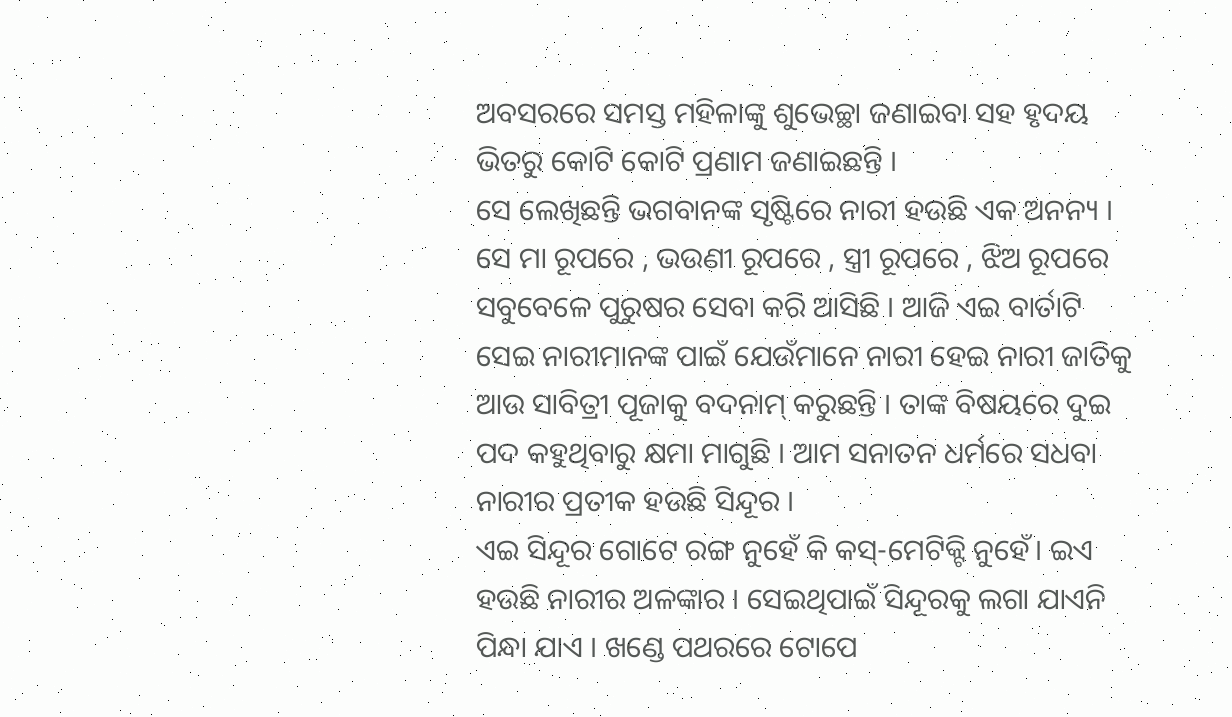ଅବସରରେ ସମସ୍ତ ମହିଳାଙ୍କୁ ଶୁଭେଚ୍ଛା ଜଣାଇବା ସହ ହୃଦୟ ଭିତରୁ କୋଟି କୋଟି ପ୍ରଣାମ ଜଣାଇଛନ୍ତି ।
ସେ ଲେଖିଛନ୍ତି ଭଗବାନଙ୍କ ସୃଷ୍ଟିରେ ନାରୀ ହଉଛି ଏକ ଅନନ୍ୟ । ସେ ମା ରୂପରେ , ଭଉଣୀ ରୂପରେ , ସ୍ତ୍ରୀ ରୂପରେ , ଝିଅ ରୂପରେ ସବୁବେଳେ ପୁରୁଷର ସେବା କରି ଆସିଛି । ଆଜି ଏଇ ବାର୍ତାଟି ସେଇ ନାରୀମାନଙ୍କ ପାଇଁ ଯେଉଁମାନେ ନାରୀ ହେଇ ନାରୀ ଜାତିକୁ ଆଉ ସାବିତ୍ରୀ ପୂଜାକୁ ବଦନାମ୍ କରୁଛନ୍ତି । ତାଙ୍କ ବିଷୟରେ ଦୁଇ ପଦ କହୁଥିବାରୁ କ୍ଷମା ମାଗୁଛି । ଆମ ସନାତନ ଧର୍ମରେ ସଧବା ନାରୀର ପ୍ରତୀକ ହଉଛି ସିନ୍ଦୂର ।
ଏଇ ସିନ୍ଦୂର ଗୋଟେ ରଙ୍ଗ ନୁହେଁ କି କସ୍-ମେଟିକ୍ଟି ନୁହେଁ। ଇଏ ହଉଛି ନାରୀର ଅଳଙ୍କାର । ସେଇଥିପାଇଁ ସିନ୍ଦୂରକୁ ଲଗା ଯାଏନି ପିନ୍ଧା ଯାଏ । ଖଣ୍ଡେ ପଥରରେ ଟୋପେ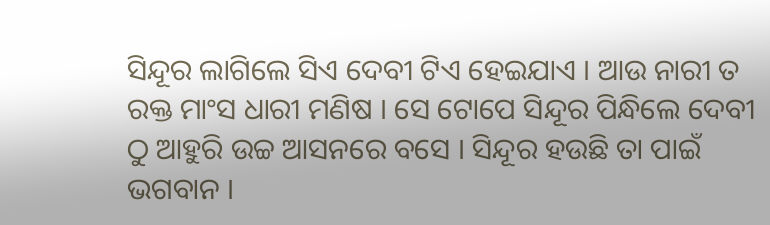ସିନ୍ଦୂର ଲାଗିଲେ ସିଏ ଦେବୀ ଟିଏ ହେଇଯାଏ । ଆଉ ନାରୀ ତ ରକ୍ତ ମାଂସ ଧାରୀ ମଣିଷ । ସେ ଟୋପେ ସିନ୍ଦୂର ପିନ୍ଧିଲେ ଦେବୀ ଠୁ ଆହୁରି ଉଚ୍ଚ ଆସନରେ ବସେ । ସିନ୍ଦୂର ହଉଛି ତା ପାଇଁ ଭଗବାନ ।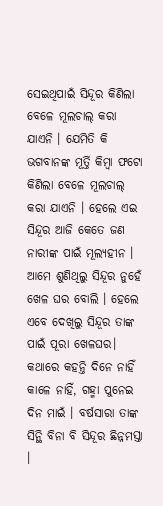ସେଇଥିପାଇଁ ସିନ୍ଦୂର କିଣିଲା ବେଳେ ମୂଲଚାଲ୍ କରା ଯାଏନି । ଯେମିତି କି ଭଗବାନଙ୍କ ମୂର୍ତ୍ତି କିମ୍ବା ଫଟୋ କିଣିଲା ବେଳେ ମୂଲଚାଲ୍ କରା ଯାଏନି । ହେଲେ ଏଇ ସିନ୍ଦୂର ଆଜି କେତେ ଜଣ ନାରୀଙ୍କ ପାଇଁ ମୂଲ୍ୟହୀନ ।
ଆମେ ଶୁଣିଥିଲୁ ସିନ୍ଦୂର ନୁହେଁ ଖେଳ ଘର ବୋଲି । ହେଲେ ଏବେ ଦେଖିଲୁ ସିନ୍ଦୂର ତାଙ୍କ ପାଇଁ ପୂରା ଖେଳଘର। କଥାରେ କହନ୍ତି ଦିନେ ନାହିଁ କାଳେ ନାହିଁ, ଗହ୍ମା ପୁନେଇ ଦିନ ମାଇଁ । ବର୍ଷସାରା ତାଙ୍କ ସିନ୍ଥି ବିନା ବି ସିନ୍ଦୂର ଛିନ୍ନମସ୍ତା ।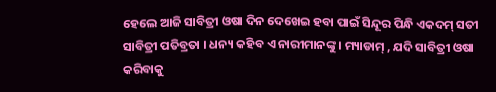ହେଲେ ଆଜି ସାବିତ୍ରୀ ଓଷା ଦିନ ଦେଖେଇ ହବା ପାଇଁ ସିନ୍ଦୂର ପିନ୍ଧି ଏକଦମ୍ ସତୀ ସାବିତ୍ରୀ ପତିବ୍ରତା । ଧନ୍ୟ କହିବ ଏ ନାରୀମାନଙ୍କୁ । ମ୍ୟାଡାମ୍ , ଯଦି ସାବିତ୍ରୀ ଓଷା କରିବାକୁ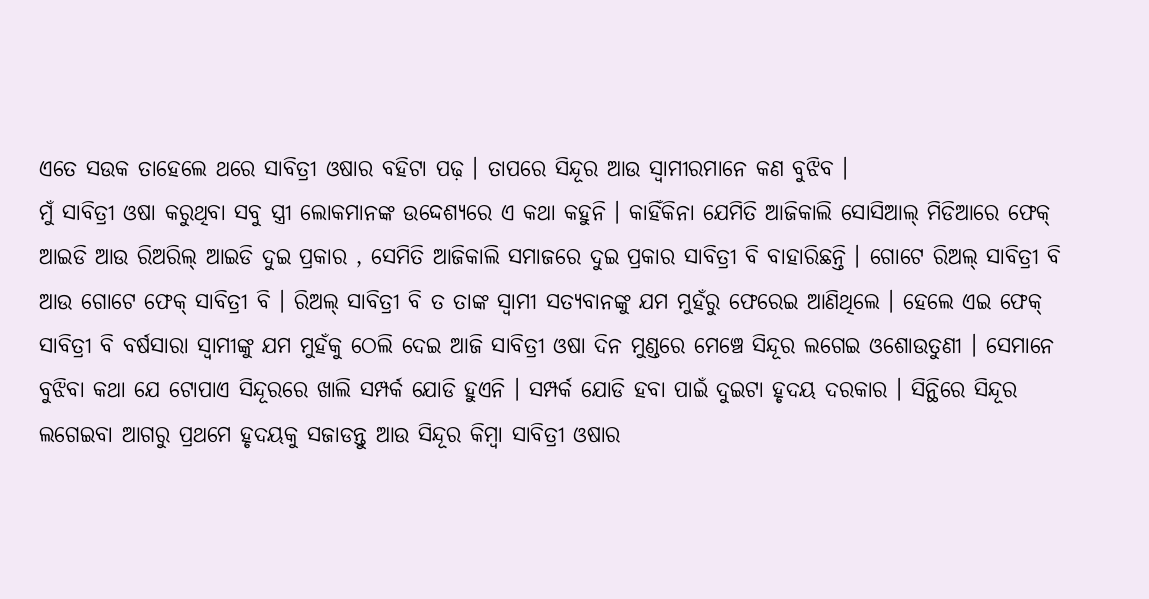ଏତେ ସଉକ ତାହେଲେ ଥରେ ସାବିତ୍ରୀ ଓଷାର ବହିଟା ପଢ଼ । ତାପରେ ସିନ୍ଦୂର ଆଉ ସ୍ୱାମୀରମାନେ କଣ ବୁଝିବ ।
ମୁଁ ସାବିତ୍ରୀ ଓଷା କରୁଥିବା ସବୁ ସ୍ତ୍ରୀ ଲୋକମାନଙ୍କ ଉଦ୍ଦେଶ୍ୟରେ ଏ କଥା କହୁନି । କାହିଁକିନା ଯେମିତି ଆଜିକାଲି ସୋସିଆଲ୍ ମିଡିଆରେ ଫେକ୍ ଆଇଡି ଆଉ ରିଅରିଲ୍ ଆଇଡି ଦୁଇ ପ୍ରକାର , ସେମିତି ଆଜିକାଲି ସମାଜରେ ଦୁଇ ପ୍ରକାର ସାବିତ୍ରୀ ବି ବାହାରିଛନ୍ତି । ଗୋଟେ ରିଅଲ୍ ସାବିତ୍ରୀ ବି ଆଉ ଗୋଟେ ଫେକ୍ ସାବିତ୍ରୀ ବି । ରିଅଲ୍ ସାବିତ୍ରୀ ବି ତ ତାଙ୍କ ସ୍ୱାମୀ ସତ୍ୟବାନଙ୍କୁ ଯମ ମୁହଁରୁ ଫେରେଇ ଆଣିଥିଲେ । ହେଲେ ଏଇ ଫେକ୍ ସାବିତ୍ରୀ ବି ବର୍ଷସାରା ସ୍ୱାମୀଙ୍କୁ ଯମ ମୁହଁକୁ ଠେଲି ଦେଇ ଆଜି ସାବିତ୍ରୀ ଓଷା ଦିନ ମୁଣ୍ଡରେ ମେଞ୍ଚେ ସିନ୍ଦୂର ଲଗେଇ ଓଶୋଉତୁଣୀ । ସେମାନେ ବୁଝିବା କଥା ଯେ ଟୋପାଏ ସିନ୍ଦୂରରେ ଖାଲି ସମ୍ପର୍କ ଯୋଡି ହୁଏନି । ସମ୍ପର୍କ ଯୋଡି ହବା ପାଇଁ ଦୁଇଟା ହୃଦୟ ଦରକାର । ସିନ୍ଥିରେ ସିନ୍ଦୂର ଲଗେଇବା ଆଗରୁ ପ୍ରଥମେ ହୃଦୟକୁ ସଜାଡନ୍ତୁ ଆଉ ସିନ୍ଦୂର କିମ୍ବା ସାବିତ୍ରୀ ଓଷାର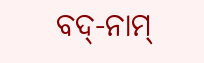ବଦ୍-ନାମ୍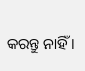କରନ୍ତୁ ନାହିଁ ।